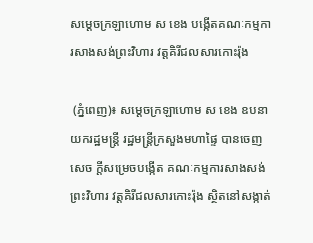សម្ដេចក្រឡាហោម ស ខេង បង្កើតគណៈកម្មការសាងសង់ព្រះវិហារ វត្តគិរីជលសារកោះរ៉ុង

 (ភ្នំពេញ)៖ សម្ដេចក្រឡាហោម ស ខេង ឧបនាយករដ្ឋមន្ដ្រី រដ្ឋមន្ដ្រីក្រសួងមហាផ្ទៃ បានចេញសេច ក្ដីសម្រេចបង្កើត គណៈកម្មការសាងសង់ព្រះវិហារ វត្តគិរីជលសារកោះរ៉ុង ស្ថិតនៅសង្កាត់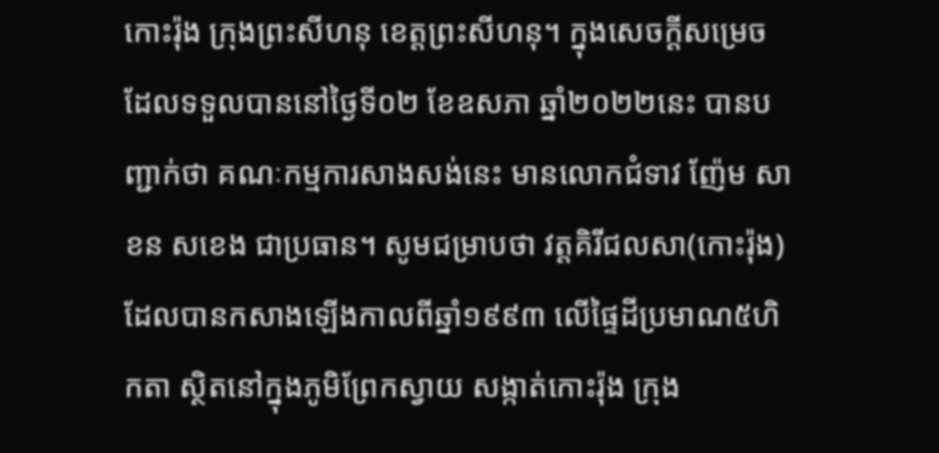កោះរ៉ុង ក្រុងព្រះសីហនុ ខេត្តព្រះសីហនុ។ ក្នុងសេចក្ដីសម្រេចដែលទទួលបាននៅថ្ងៃទី០២ ខែឧសភា ឆ្នាំ២០២២នេះ បានបញ្ជាក់ថា គណៈកម្មការសាងសង់នេះ មានលោកជំទាវ ញ៉ែម សាខន សខេង ជាប្រធាន។ សូមជម្រាបថា វត្តគិរីជលសា(កោះរ៉ុង) ដែលបានកសាងឡើងកាលពីឆ្នាំ១៩៩៣ លើផ្ទៃដីប្រមាណ៥ហិកតា ស្ថិតនៅក្នុងភូមិព្រែកស្វាយ សង្កាត់កោះរ៉ុង ក្រុង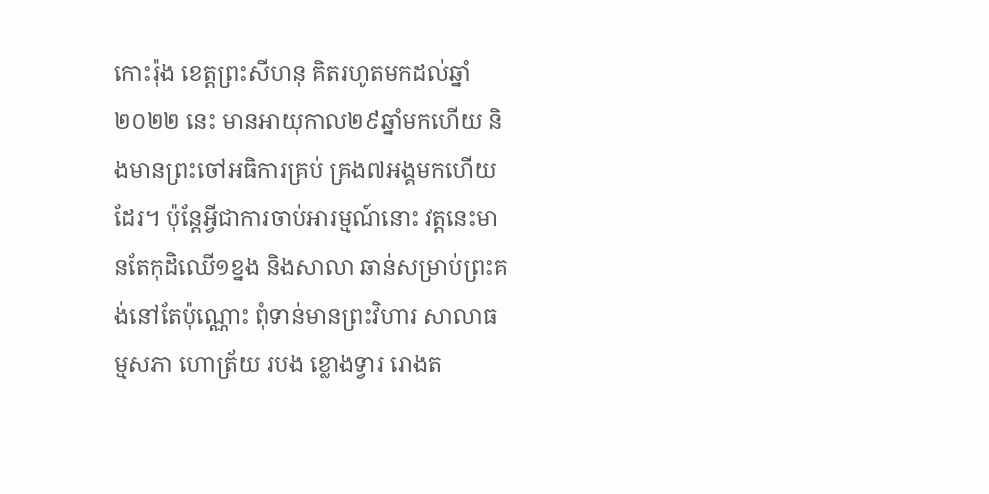កោះរ៉ុង ខេត្តព្រះសីហនុ គិតរហូតមកដល់ឆ្នាំ២០២២ នេះ មានអាយុកាល២៩ឆ្នាំមកហើយ និងមានព្រះចៅអធិការគ្រប់ គ្រង៧អង្គមកហើយដែរ។ ប៉ុន្តែអ្វីជាការចាប់អារម្មណ៍នោះ វត្តនេះមានតែកុដិឈើ១ខ្នង និងសាលា ឆាន់សម្រាប់ព្រះគង់នៅតែប៉ុណ្ណោះ ពុំទាន់មានព្រះវិហារ សាលាធម្មសភា ហោត្រ័យ របង ខ្លោងទ្វារ រោងត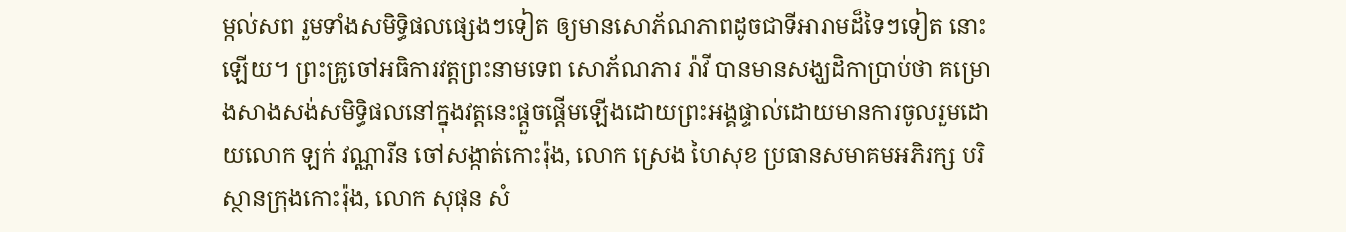ម្កល់សព រួមទាំងសមិទ្ធិផលផ្សេងៗទៀត ឲ្យមានសោភ័ណភាពដូចជាទីអារាមដ៏ទៃៗទៀត នោះឡើយ។ ព្រះគ្រូចៅអធិការវត្តព្រះនាមទេព សោភ័ណភារ រ៉ាវី បានមានសង្ឃដិកាប្រាប់ថា គម្រោងសាងសង់សមិទ្ធិផលនៅក្នុងវត្តនេះផ្ដួចផ្ដើមឡើងដោយព្រះអង្គផ្ទាល់ដោយមានការចូលរួមដោយលោក ឡក់ វណ្ណារីន ចៅសង្កាត់កោះរ៉ុង, លោក ស្រេង ហៃសុខ ប្រធានសមាគមអភិរក្ស បរិស្ថានក្រុងកោះរ៉ុង, លោក សុផុន សំ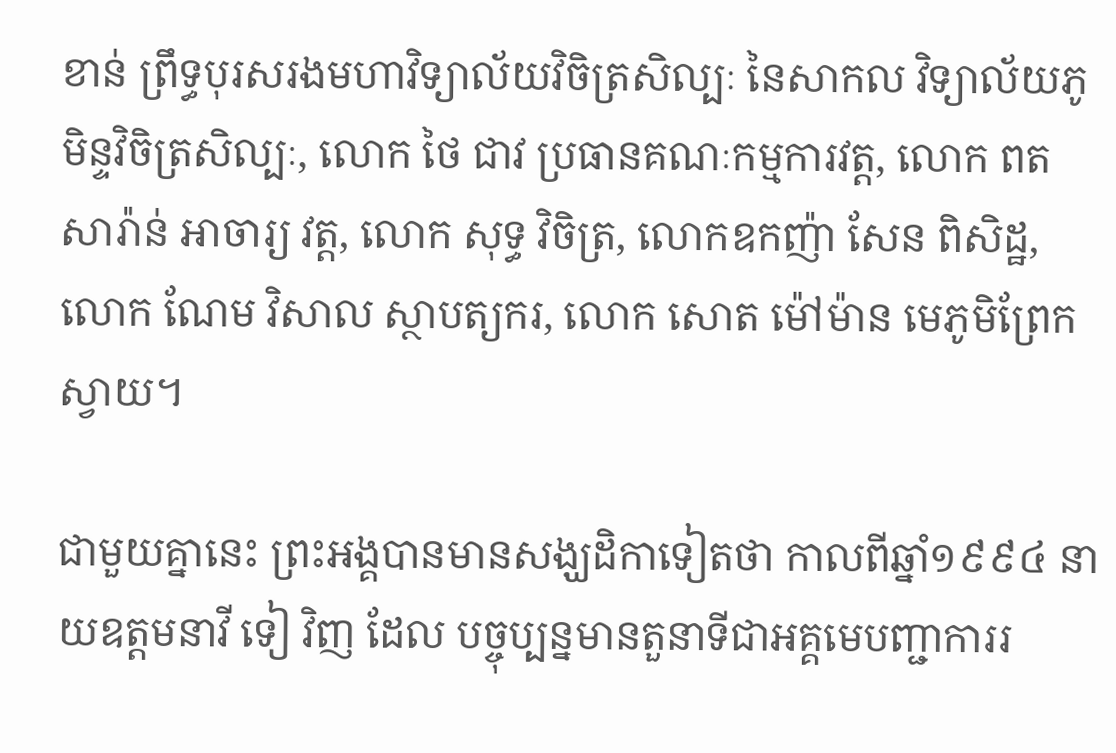ខាន់ ព្រឹទ្ធបុរសរងមហាវិទ្យាល័យវិចិត្រសិល្បៈ នៃសាកល វិទ្យាល័យភូមិន្ទវិចិត្រសិល្បៈ, លោក ថៃ ជាវ ប្រធានគណៈកម្មការវត្ត, លោក ពត សារ៉ាន់ អាចារ្យ វត្ត, លោក សុទ្ធ វិចិត្រ, លោកឧកញ៉ា សែន ពិសិដ្ឋ, លោក ណែម វិសាល ស្ថាបត្យករ, លោក សោត ម៉ៅម៉ាន មេភូមិព្រែកស្វាយ។

ជាមួយគ្នានេះ ព្រះអង្គបានមានសង្ឃដិកាទៀតថា កាលពីឆ្នាំ១៩៩៤ នាយឧត្តមនាវី ទៀ វិញ ដែល បច្ចុប្បន្នមានតួនាទីជាអគ្គមេបញ្ជាការរ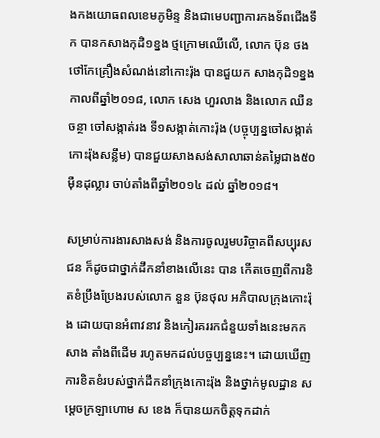ងកងយោធពលខេមភូមិន្ទ និងជាមេបញ្ជាការកងទ័ពជើងទឹក បានកសាងកុដិ១ខ្នង ថ្មក្រោមឈើលើ, លោក ប៊ុន ថង ថៅកែគ្រឿងសំណង់នៅកោះរ៉ុង បានជួយក សាងកុដិ១ខ្នង កាលពីឆ្នាំ២០១៨, លោក សេង ហួរលាង និងលោក ឈឺន ចន្ថា ចៅសង្កាត់រង ទី១សង្កាត់កោះរ៉ុង (បច្ចុប្បន្នចៅសង្កាត់កោះរ៉ុងសន្លឹម) បានជួយសាងសង់សាលាឆាន់តម្លៃជាង៥០ ម៉ឺនដុល្លារ ចាប់តាំងពីឆ្នាំ២០១៤ ដល់ ឆ្នាំ២០១៨។

សម្រាប់ការងារសាងសង់ និងការចូលរួមបរិច្ចាគពីសប្បុរសជន ក៏ដូចជាថ្នាក់ដឹកនាំខាងលើនេះ បាន កើតចេញពីការខិតខំប្រឹងប្រែងរបស់លោក នួន ប៊ុនថុល អភិបាលក្រុងកោះរ៉ុង ដោយបានអំពាវនាវ និងកៀរគររកជំនួយទាំងនេះមកកសាង តាំងពីដើម រហូតមកដល់បច្ចប្បន្ននេះ។ ដោយឃើញការខិតខំរបស់ថ្នាក់ដឹកនាំក្រុងកោះរ៉ុង និងថ្នាក់មូលដ្ឋាន សម្តេចក្រឡាហោម ស ខេង ក៏បានយកចិត្តទុកដាក់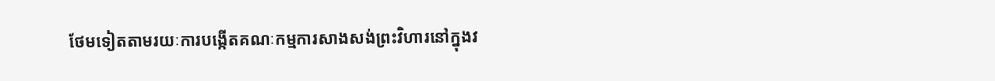ថែមទៀតតាមរយៈការបង្កើតគណៈកម្មការសាងសង់ព្រះវិហារនៅក្នុងវ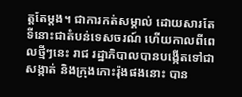ត្តតែម្តង។ ជាការកត់សម្គាល់ ដោយសារតែទីនោះជាតំបន់ទេសចរណ៍ ហើយកាលពីពេលថ្មីៗនេះ រាជ រដ្ឋាភិបាលបានបង្កើតទៅជាសង្កាត់ និងក្រុងកោះរ៉ុងផងនោះ បាន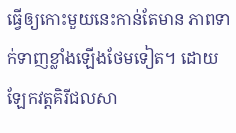ធ្វើឲ្យកោះមួយនេះកាន់តែមាន ភាពទាក់ទាញខ្លាំងឡើងថែមទៀត។ ដោយឡែកវត្តគិរីជលសា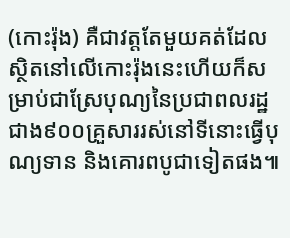(កោះរ៉ុង) គឺជាវត្តតែមួយគត់ដែល ស្ថិតនៅលើកោះរ៉ុងនេះហើយក៏សម្រាប់ជាស្រែបុណ្យនៃប្រជាពលរដ្ឋជាង៩០០គ្រួសាររស់នៅទីនោះធ្វើបុណ្យទាន និងគោរពបូជាទៀតផង៕